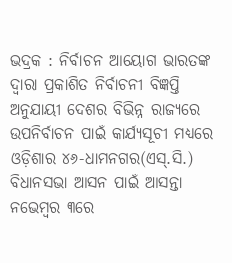ଭଦ୍ରକ : ନିର୍ବାଚନ ଆୟୋଗ ଭାରତଙ୍କ ଦ୍ୱାରା ପ୍ରକାଶିତ ନିର୍ବାଚନୀ ବିଜ୍ଞପ୍ତି ଅନୁଯାୟୀ ଦେଶର ବିଭିନ୍ନ ରାଜ୍ୟରେ ଉପନିର୍ବାଚନ ପାଇଁ କାର୍ଯ୍ୟସୂଚୀ ମଧ୍ୟରେ ଓଡ଼ିଶାର ୪୬-ଧାମନଗର(ଏସ୍.ସି.) ବିଧାନସଭା ଆସନ ପାଇଁ ଆସନ୍ତା ନଭେମ୍ବର ୩ରେ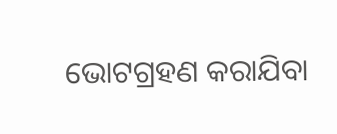ଭୋଟଗ୍ରହଣ କରାଯିବା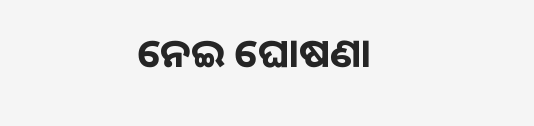ନେଇ ଘୋଷଣା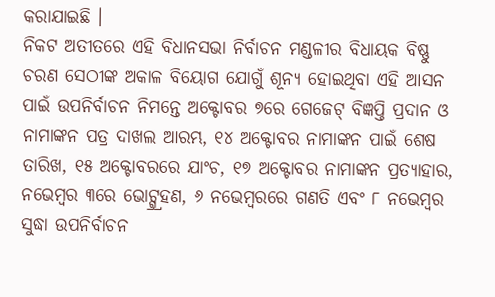କରାଯାଇଛି ।
ନିକଟ ଅତୀତରେ ଏହି ବିଧାନସଭା ନିର୍ବାଚନ ମଣ୍ଡଳୀର ବିଧାୟକ ବିଷ୍ଣୁ ଚରଣ ସେଠୀଙ୍କ ଅକାଳ ବିୟୋଗ ଯୋଗୁଁ ଶୂନ୍ୟ ହୋଇଥିବା ଏହି ଆସନ ପାଇଁ ଉପନିର୍ବାଚନ ନିମନ୍ତେ ଅକ୍ଟୋବର ୭ରେ ଗେଜେଟ୍ ବିଜ୍ଞପ୍ତି ପ୍ରଦାନ ଓ ନାମାଙ୍କନ ପତ୍ର ଦାଖଲ ଆରମ୍ଭ, ୧୪ ଅକ୍ଟୋବର ନାମାଙ୍କନ ପାଇଁ ଶେଷ ତାରିଖ, ୧୫ ଅକ୍ଟୋବରରେ ଯାଂଚ, ୧୭ ଅକ୍ଟୋବର ନାମାଙ୍କନ ପ୍ରତ୍ୟାହାର, ନଭେମ୍ବର ୩ରେ ଭୋଟ୍ଗ୍ର୍ରହଣ, ୬ ନଭେମ୍ବରରେ ଗଣତି ଏବଂ ୮ ନଭେମ୍ବର ସୁଦ୍ଧା ଉପନିର୍ବାଚନ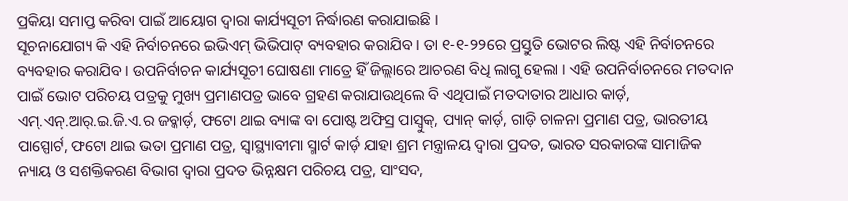ପ୍ରକିୟା ସମାପ୍ତ କରିବା ପାଇଁ ଆୟୋଗ ଦ୍ୱାରା କାର୍ଯ୍ୟସୂଚୀ ନିର୍ଦ୍ଧାରଣ କରାଯାଇଛି ।
ସୂଚନାଯୋଗ୍ୟ କି ଏହି ନିର୍ବାଚନରେ ଇଭିଏମ୍ ଭିଭିପାଟ୍ ବ୍ୟବହାର କରାଯିବ । ତା ୧-୧-୨୨ରେ ପ୍ରସ୍ତୁତି ଭୋଟର ଲିଷ୍ଟ ଏହି ନିର୍ବାଚନରେ ବ୍ୟବହାର କରାଯିବ । ଉପନିର୍ବାଚନ କାର୍ଯ୍ୟସୂଚୀ ଘୋଷଣା ମାତ୍ରେ ହିଁ ଜିଲ୍ଲାରେ ଆଚରଣ ବିଧି ଲାଗୁ ହେଲା । ଏହି ଉପନିର୍ବାଚନରେ ମତଦାନ ପାଇଁ ଭୋଟ ପରିଚୟ ପତ୍ରକୁ ମୁଖ୍ୟ ପ୍ରମାଣପତ୍ର ଭାବେ ଗ୍ରହଣ କରାଯାଉଥିଲେ ବି ଏଥିପାଇଁ ମତଦାତାର ଆଧାର କାର୍ଡ଼, ଏମ୍.ଏନ୍.ଆର୍.ଇ.ଜି.ଏ.ର ଜବ୍କାର୍ଡ଼, ଫଟୋ ଥାଇ ବ୍ୟାଙ୍କ ବା ପୋଷ୍ଟ ଅଫିସ୍ର ପାସ୍ବୁକ୍, ପ୍ୟାନ୍ କାର୍ଡ଼, ଗାଡ଼ି ଚାଳନା ପ୍ରମାଣ ପତ୍ର, ଭାରତୀୟ ପାସ୍ପୋର୍ଟ, ଫଟୋ ଥାଇ ଭତା ପ୍ରମାଣ ପତ୍ର, ସ୍ୱାସ୍ଥ୍ୟାବୀମା ସ୍ମାର୍ଟ କାର୍ଡ଼ ଯାହା ଶ୍ରମ ମନ୍ତ୍ରାଳୟ ଦ୍ୱାରା ପ୍ରଦତ, ଭାରତ ସରକାରଙ୍କ ସାମାଜିକ ନ୍ୟାୟ ଓ ସଶକ୍ତିକରଣ ବିଭାଗ ଦ୍ୱାରା ପ୍ରଦତ ଭିନ୍ନକ୍ଷମ ପରିଚୟ ପତ୍ର, ସାଂସଦ,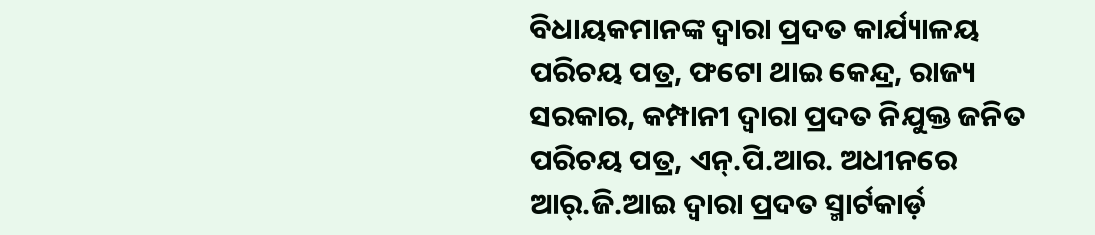ବିଧାୟକମାନଙ୍କ ଦ୍ୱାରା ପ୍ରଦତ କାର୍ଯ୍ୟାଳୟ ପରିଚୟ ପତ୍ର, ଫଟୋ ଥାଇ କେନ୍ଦ୍ର, ରାଜ୍ୟ ସରକାର, କମ୍ପାନୀ ଦ୍ୱାରା ପ୍ରଦତ ନିଯୁକ୍ତ ଜନିତ ପରିଚୟ ପତ୍ର, ଏନ୍.ପି.ଆର. ଅଧୀନରେ ଆର୍.ଜି.ଆଇ ଦ୍ୱାରା ପ୍ରଦତ ସ୍ମାର୍ଟକାର୍ଡ଼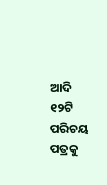ଆଦି ୧୨ଟି ପରିଚୟ ପତ୍ରକୁ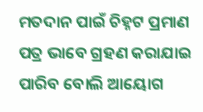ମତଦାନ ପାଇଁ ଚିହ୍ନଟ ପ୍ରମାଣ ପତ୍ର ଭାବେ ଗ୍ରହଣ କରାଯାଇ ପାରିବ ବୋଲି ଆୟୋଗ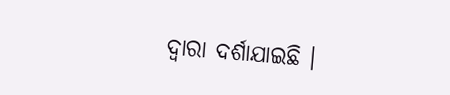ଦ୍ୱାରା ଦର୍ଶାଯାଇଛି ।